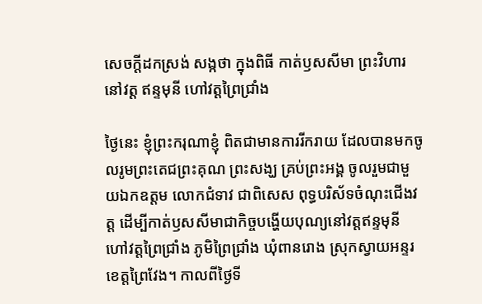សេចក្តីដកស្រង់ សង្កថា ក្នុងពិធី កាត់ឫសសីមា ព្រះវិហារនៅវត្ត ឥន្ទមុនី ហៅវត្តព្រៃជ្រាំង

ថ្ងៃនេះ ខ្ញុំព្រះករុណាខ្ញុំ ពិតជាមានការរីករាយ ដែលបានមកចូលរូមព្រះតេជព្រះគុណ ព្រះសង្ឃ គ្រប់ព្រះអង្គ ចូលរួមជាមួយឯកឧត្តម លោកជំទាវ ជាពិសេស ពុទ្ធបរិស័ទចំណុះជើងវត្ត ដើម្បីកាត់ឫសសីមាជាកិច្ចបង្ហើយបុណ្យនៅវត្តឥន្ទមុនី ហៅវត្តព្រៃជ្រាំង ភូមិព្រៃជ្រាំង ឃុំពានរោង ស្រុកស្វាយអន្ទរ ខេត្តព្រៃវែង។ កាលពីថ្ងៃទី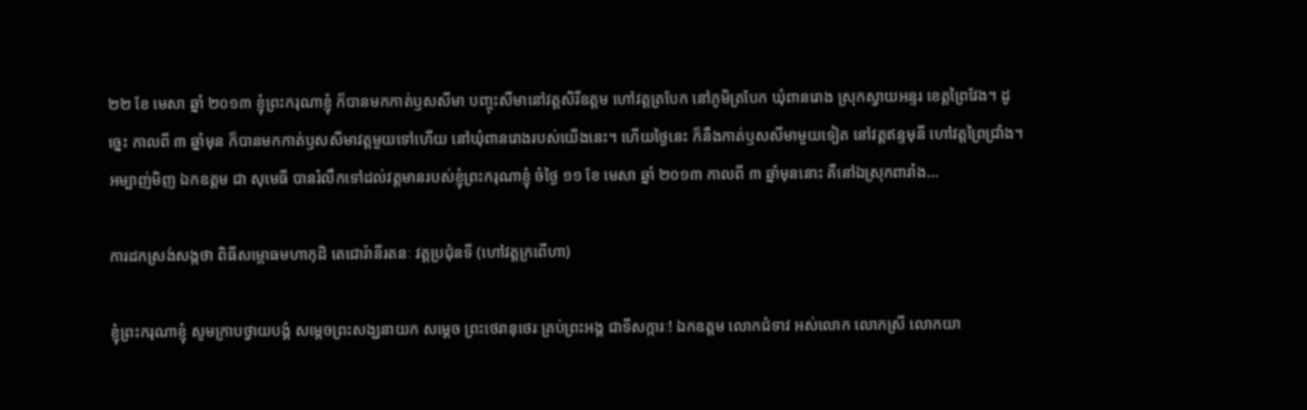២២ ខែ មេសា ឆ្នាំ ២០១៣ ខ្ញុំព្រះករុណាខ្ញុំ ក៏បានមកកាត់ឫសសីមា បញ្ចុះសីមានៅវត្តសិរីឧត្តម ហៅវត្តត្របែក នៅភូមិត្របែក ឃុំពានរោង ស្រុកស្វាយអន្ទរ ខេត្តព្រៃវែង។ ដូច្នេះ កាលពី ៣ ឆ្នាំមុន ក៏បានមកកាត់ឫសសីមាវត្តមួយទៅហើយ នៅឃុំពានរោងរបស់យើងនេះ។ ហើយថ្ងៃនេះ ក៏នឹងកាត់ឫសសីមាមួយទៀត នៅវត្តឥន្ទមុនី ហៅវត្តព្រៃជ្រាំង។ អម្បាញ់មិញ ឯកឧត្តម ជា សុមេធី បានរំលឹកទៅដល់វត្តមានរបស់ខ្ញុំព្រះករុណាខ្ញុំ ចំថ្ងៃ ១១ ខែ មេសា ឆ្នាំ ២០១៣ កាលពី ៣ ឆ្នាំមុននោះ គឺនៅឯស្រុកពារាំង…

ការដកស្រង់សង្កថា ពិធីសម្ពោធមហាកុដិ តេជោរ៉ានីរតនៈ វត្តប្រជុំនទី (ហៅវត្តក្រពើហា)

ខ្ញុំព្រះករុណាខ្ញុំ សូមក្រាបថ្វាយបង្គំ សម្តេចព្រះសង្ឃនាយក សម្តេច ព្រះថេរានុថេរៈគ្រប់ព្រះអង្គ ជាទីសក្ការៈ! ឯកឧត្តម លោកជំទាវ អស់លោក លោកស្រី លោកយា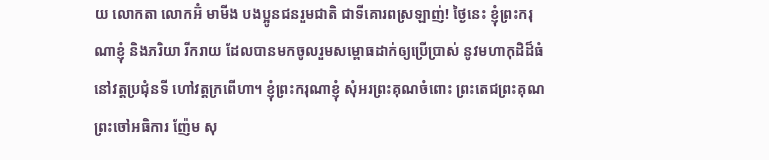យ លោកតា លោកអ៊ំ មាមីង បងប្អូនជនរួមជាតិ ជាទីគោរពស្រឡាញ់! ថ្ងៃនេះ ខ្ញុំព្រះករុណាខ្ញុំ និងភរិយា រីករាយ ដែលបានមកចូលរួមសម្ពោធដាក់ឲ្យប្រើប្រាស់ នូវមហាកុដិដ៏ធំ នៅវត្តប្រជុំនទី ហៅវត្តក្រពើហា។ ខ្ញុំព្រះករុណាខ្ញុំ សុំអរព្រះគុណចំពោះ ព្រះតេជព្រះគុណព្រះចៅអធិការ ញ៉ែម សុ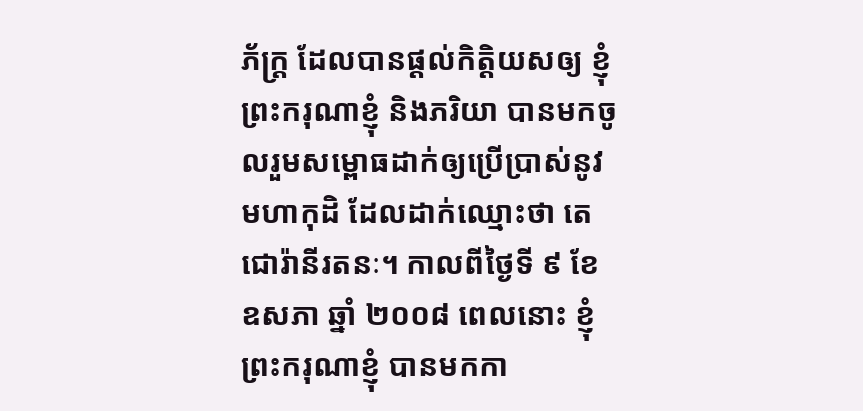ភ័ក្រ្ត ដែលបានផ្តល់កិត្តិយសឲ្យ ខ្ញុំព្រះករុណាខ្ញុំ និងភរិយា បានមកចូលរួមសម្ពោធដាក់ឲ្យប្រើប្រាស់នូវមហាកុដិ ដែលដាក់ឈ្មោះថា តេជោរ៉ានីរតនៈ។ កាលពីថ្ងៃទី ៩ ខែ ឧសភា ឆ្នាំ ២០០៨ ពេលនោះ ខ្ញុំព្រះករុណាខ្ញុំ បានមកកា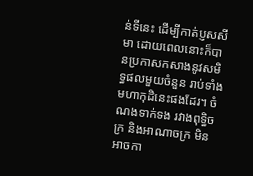ន់ទីនេះ ដើម្បីកាត់ប្ញសសីមា ដោយពេលនោះក៏បានប្រកាសកសាងនូវសមិទ្ធផលមួយចំនួន រាប់ទាំងមហាកុដិនេះផងដែរ។ ចំណងទាក់ទង រវាងពុទ្ធិចក្រ និងអាណាចក្រ មិនអាចកា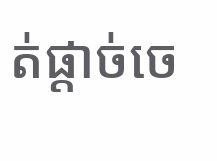ត់ផ្តាច់ចេ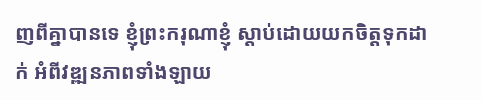ញពីគ្នាបានទេ ខ្ញុំព្រះករុណាខ្ញុំ ស្តាប់ដោយយកចិត្តទុកដាក់ អំពីវឌ្ឍនភាពទាំងឡាយ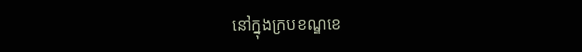នៅក្នុងក្របខណ្ឌខេ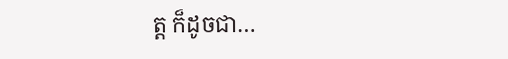ត្ត ក៏ដូចជា…